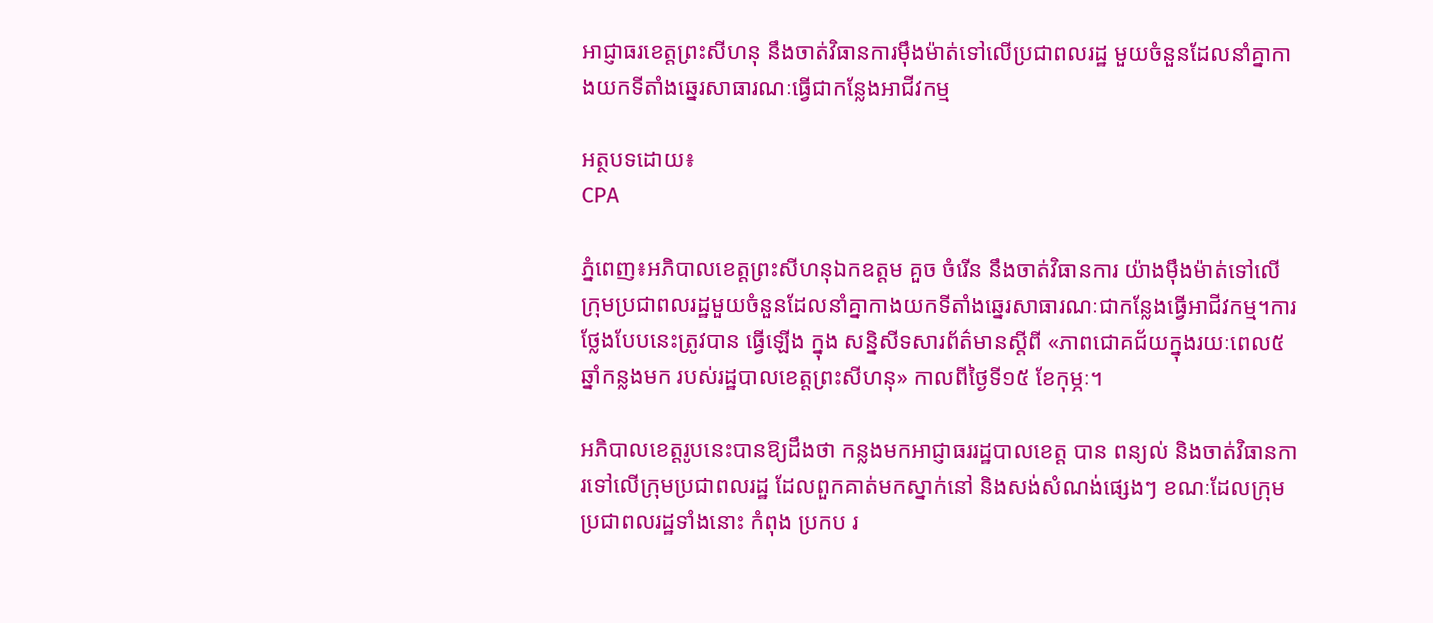អាជ្ញាធរខេត្តព្រះសីហនុ នឹងចាត់វិធានការម៉ឹងម៉ាត់ទៅលើប្រជាពលរដ្ឋ មួយចំនួនដែលនាំគ្នាកាងយកទីតាំងឆ្នេរសាធារណៈធ្វើជាកន្លែងអាជីវកម្ម

អត្ថបទដោយ៖
CPA

ភ្នំពេញ៖អភិបាលខេត្តព្រះសីហនុឯកឧត្តម គួច ចំរើន នឹងចាត់វិធានការ យ៉ាងម៉ឹងម៉ាត់ទៅលើក្រុមប្រជាពលរដ្ឋមួយចំនួនដែលនាំគ្នាកាងយកទីតាំងឆ្នេរសាធារណៈជាកន្លែងធ្វើអាជីវកម្ម។ការថ្លែងបែបនេះត្រូវបាន ធ្វើឡើង ក្នុង សន្និសីទសារព័ត៌មានស្តីពី «ភាពជោគជ័យក្នុងរយៈពេល៥ឆ្នាំកន្លងមក របស់រដ្ឋបាលខេត្តព្រះសីហនុ» កាលពីថ្ងៃទី១៥ ខែកុម្ភៈ។

អភិបាលខេត្តរូបនេះបានឱ្យដឹងថា កន្លងមកអាជ្ញាធររដ្ឋបាលខេត្ត បាន ពន្យល់ និងចាត់វិធានការទៅលើក្រុមប្រជាពលរដ្ឋ ដែលពួកគាត់មកស្នាក់នៅ និងសង់សំណង់ផ្សេងៗ ខណៈដែលក្រុមប្រជាពលរដ្ឋទាំងនោះ កំពុង ប្រកប រ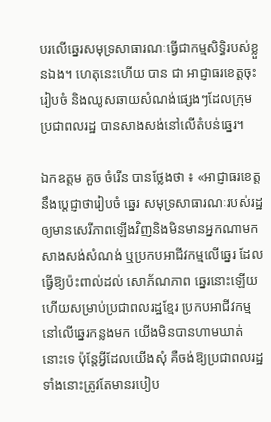បរលើឆ្នេរសមុទ្រសាធារណៈធ្វើជាកម្មសិទ្ធិរបស់ខ្លួនឯង។ ហេតុនេះហើយ បាន ជា អាជ្ញាធរខេត្តចុះរៀបចំ និងឈូសឆាយសំណង់ផ្សេងៗដែលក្រុម ប្រជាពលរដ្ឋ បានសាងសង់នៅលើតំបន់ឆ្នេរ។

ឯកឧត្តម គួច ចំរើន បានថ្លែងថា ៖ «អាជ្ញាធរខេត្តនឹងប្ដេជ្ញាថារៀបចំ ឆ្នេរ សមុទ្រសាធារណៈរបស់រដ្ឋឲ្យមានសេរីភាពឡើងវិញនិងមិនមានអ្នកណាមកសាងសង់សំណង់ ឬប្រកបអាជីវកម្មលើឆ្នេរ ដែលធ្វើឱ្យប៉ះពាល់ដល់ សោភ័ណភាព ឆ្នេរនោះឡើយ ហើយសម្រាប់ប្រជាពលរដ្ឋខ្មែរ ប្រកបអាជីវកម្ម នៅលើឆ្នេរកន្លងមក យើងមិនបានហាមឃាត់នោះទេ ប៉ុន្តែអ្វីដែលយើងសុំ គឺចង់ឱ្យប្រជាពលរដ្ឋទាំងនោះត្រូវតែមានរបៀប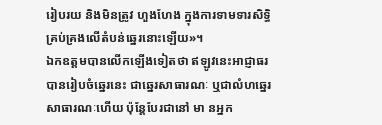រៀបរយ និងមិនត្រូវ ហួងហែង ក្នុងការទាមទារសិទ្ធិគ្រប់គ្រងលើតំបន់ឆ្នេរនោះឡើយ»។
ឯកឧត្តមបានលើកឡើងទៀតថា ឥឡូវនេះអាជ្ញាធរបានរៀបចំឆ្នេរនេះ ជាឆ្នេរសាធារណៈ ឬជាលំហឆ្នេរសាធារណៈហើយ ប៉ុន្តែបែរជានៅ មា នអ្នក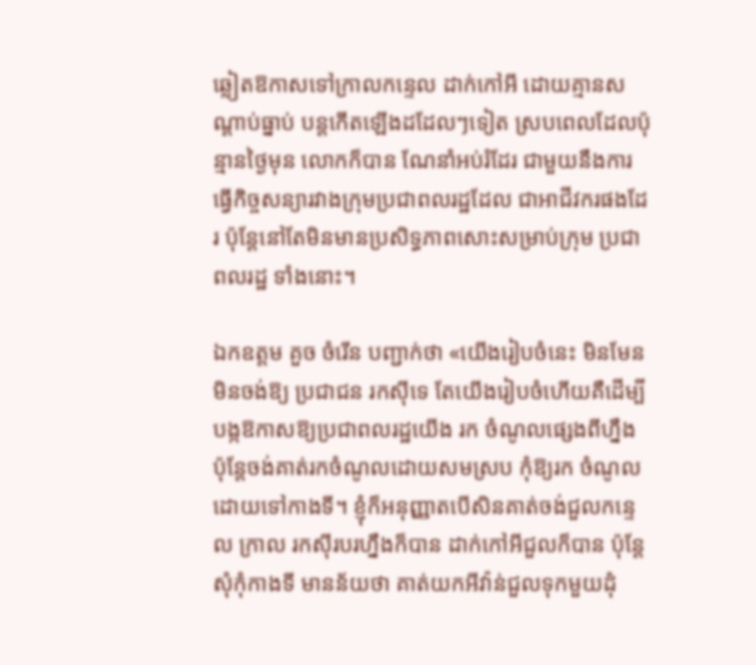ឆ្លៀតឱកាសទៅក្រាលកន្ទេល ដាក់កៅអី ដោយគ្មានសណ្ដាប់ធ្នាប់ បន្តកើតឡើងដដែលៗទៀត ស្របពេលដែលប៉ុន្មានថ្ងៃមុន លោកក៏បាន ណែនាំអប់រំដែរ ជាមួយនឹងការធ្វើកិច្ចសន្យារវាងក្រុមប្រជាពលរដ្ឋដែល ជាអាជីវករផងដែរ ប៉ុន្តែនៅតែមិនមានប្រសិទ្ធភាពសោះសម្រាប់ក្រុម ប្រជាពលរដ្ឋ ទាំងនោះ។

ឯកឧត្តម គួច ចំរើន បញ្ជាក់ថា «យើងរៀបចំនេះ មិនមែនមិនចង់ឱ្យ ប្រជាជន រកស៊ីទេ តែយើងរៀបចំហើយគឺដើម្បីបង្កឱកាសឱ្យប្រជាពលរដ្ឋយើង រក ចំណូលផ្សេងពីហ្នឹង ប៉ុន្តែចង់គាត់រកចំណូលដោយសមស្រប កុំឱ្យរក ចំណូលដោយទៅកាងទី។ ខ្ញុំក៏អនុញ្ញាតបើសិនគាត់ចង់ជួលកន្ទេល ក្រាល រកស៊ីរបរហ្នឹងក៏បាន ដាក់កៅអីជួលក៏បាន ប៉ុន្តែសុំកុំកាងទី មានន័យថា គាត់យកអីវ៉ាន់ជួលទុកមួយដុំ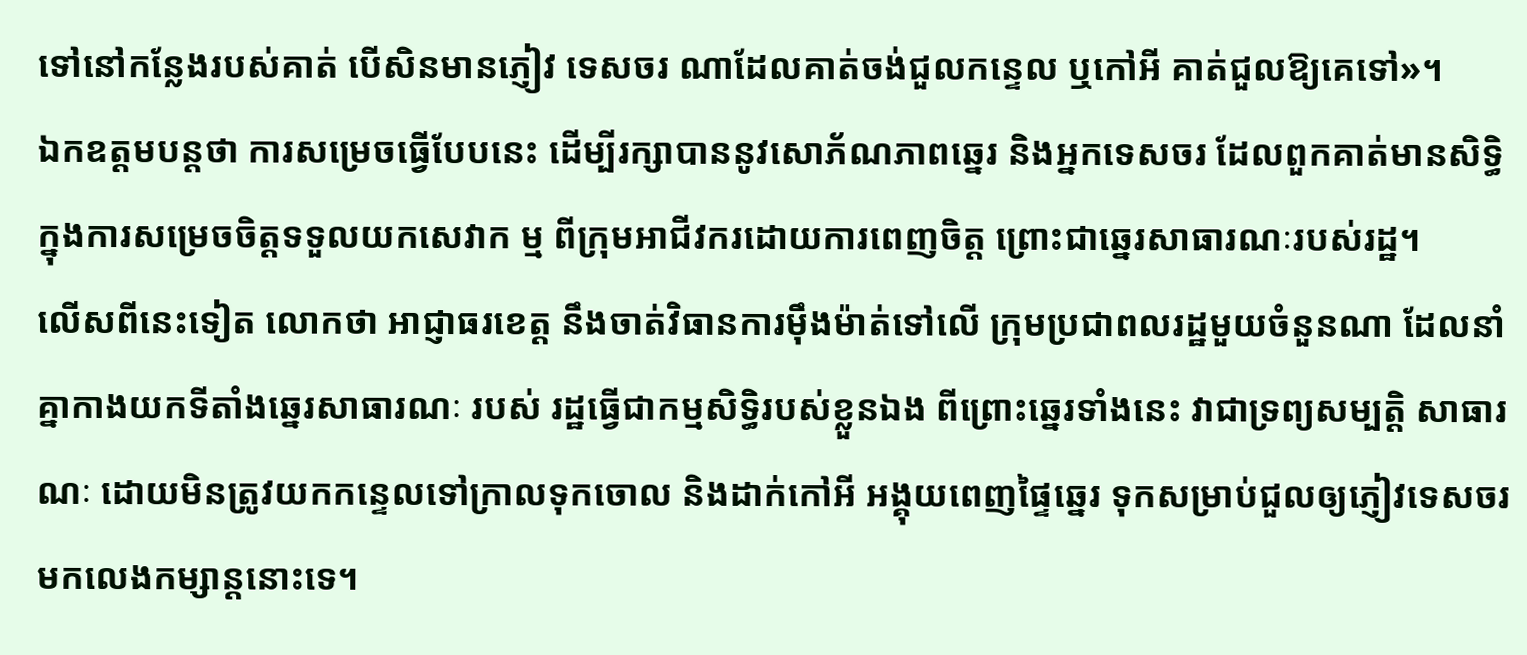ទៅនៅកន្លែងរបស់គាត់ បើសិនមានភ្ញៀវ ទេសចរ ណាដែលគាត់ចង់ជួលកន្ទេល ឬកៅអី គាត់ជួលឱ្យគេទៅ»។
ឯកឧត្តមបន្តថា ការសម្រេចធ្វើបែបនេះ ដើម្បីរក្សាបាននូវសោភ័ណភាពឆ្នេរ និងអ្នកទេសចរ ដែលពួកគាត់មានសិទ្ធិក្នុងការសម្រេចចិត្តទទួលយកសេវាក ម្ម ពីក្រុមអាជីវករដោយការពេញចិត្ត ព្រោះជាឆ្នេរសាធារណៈរបស់រដ្ឋ។
លើសពីនេះទៀត លោកថា អាជ្ញាធរខេត្ត នឹងចាត់វិធានការម៉ឹងម៉ាត់ទៅលើ ក្រុមប្រជាពលរដ្ឋមួយចំនួនណា ដែលនាំគ្នាកាងយកទីតាំងឆ្នេរសាធារណៈ របស់ រដ្ឋធ្វើជាកម្មសិទ្ធិរបស់ខ្លួនឯង ពីព្រោះឆ្នេរទាំងនេះ វាជាទ្រព្យសម្បត្តិ សាធារណៈ ដោយមិនត្រូវយកកន្ទេលទៅក្រាលទុកចោល និងដាក់កៅអី អង្គុយពេញផ្ទៃឆ្នេរ ទុកសម្រាប់ជួលឲ្យភ្ញៀវទេសចរមកលេងកម្សាន្តនោះទេ។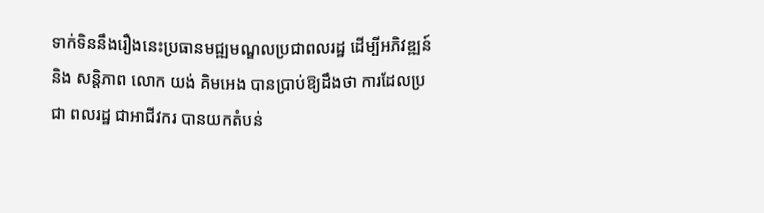ទាក់ទិននឹងរឿងនេះប្រធានមជ្ឍមណ្ឌលប្រជាពលរដ្ឋ ដើម្បីអភិវឌ្ឍន៍ និង សន្តិភាព លោក យង់ គិមអេង បានប្រាប់ឱ្យដឹងថា ការដែលប្រជា ពលរដ្ឋ ជាអាជីវករ បានយកតំបន់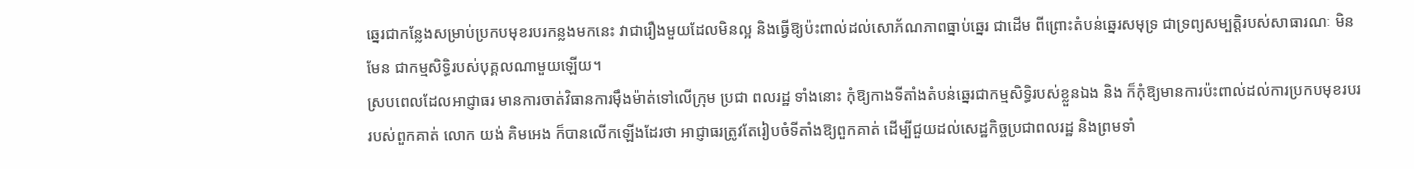ឆ្នេរជាកន្លែងសម្រាប់ប្រកបមុខរបរកន្លងមកនេះ វាជារឿងមួយដែលមិនល្អ និងធ្វើឱ្យប៉ះពាល់ដល់សោភ័ណភាពធ្នាប់ឆ្នេរ ជាដើម ពីព្រោះតំបន់ឆ្នេរសមុទ្រ ជាទ្រព្យសម្បត្តិរបស់សាធារណៈ មិនមែន ជាកម្មសិទ្ធិរបស់បុគ្គលណាមួយឡើយ។
ស្របពេលដែលអាជ្ញាធរ មានការចាត់វិធានការម៉ឹងម៉ាត់ទៅលើក្រុម ប្រជា ពលរដ្ឋ ទាំងនោះ កុំឱ្យកាងទីតាំងតំបន់ឆ្នេរជាកម្មសិទ្ធិរបស់ខ្លួនឯង និង ក៏កុំឱ្យមានការប៉ះពាល់ដល់ការប្រកបមុខរបររបស់ពួកគាត់ លោក យង់ គិមអេង ក៏បានលើកឡើងដែរថា អាជ្ញាធរត្រូវតែរៀបចំទីតាំងឱ្យពួកគាត់ ដើម្បីជួយដល់សេដ្ឋកិច្ចប្រជាពលរដ្ឋ និងព្រមទាំ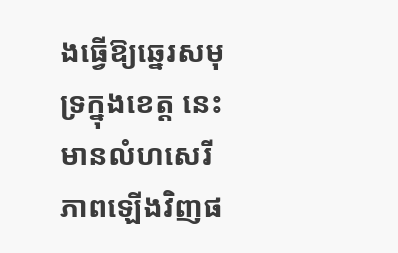ងធ្វើឱ្យឆ្នេរសមុទ្រក្នុងខេត្ត នេះ មានលំហសេរីភាពឡើងវិញផ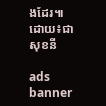ងដែរ៕
ដោយ៖ជា សុខនី

ads banner